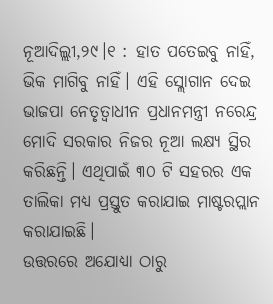ନୂଆଦିଲ୍ଲୀ,୨୯।୧ : ହାତ ପତେଇବୁ ନାହିଁ, ଭିକ ମାଗିବୁ ନାହିଁ। ଏହି ସ୍ଲୋଗାନ ଦେଇ ଭାଜପା ନେତୃତ୍ୱାଧୀନ ପ୍ରଧାନମନ୍ତ୍ରୀ ନରେନ୍ଦ୍ର ମୋଦି ସରକାର ନିଜର ନୂଆ ଲକ୍ଷ୍ୟ ସ୍ଥିର କରିଛନ୍ତି। ଏଥିପାଇଁ ୩୦ ଟି ସହରର ଏକ ତାଲିକା ମଧ୍ୟ ପ୍ରସ୍ତୁତ କରାଯାଇ ମାଷ୍ଟରପ୍ଲାନ କରାଯାଇଛି।
ଉତ୍ତରରେ ଅଯୋଧ୍ୟା ଠାରୁ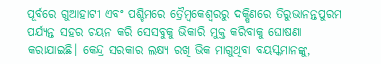ପୂର୍ବରେ ଗୁଆହାଟୀ ଏବଂ ପଶ୍ଚିମରେ ତ୍ରୈମ୍ବକେଶ୍ୱରରୁ ଦକ୍ଷିଣରେ ତିରୁଭାନନ୍ତପୁରମ ପର୍ଯ୍ୟନ୍ତ ସହର ଚୟନ କରି ସେସବୁକୁ ଭିକାରି ମୁକ୍ତ କରିବାକୁ ଘୋଷଣା କରାଯାଇଛି। କେନ୍ଦ୍ର ସରକାର ଲକ୍ଷ୍ୟ ରଖି ଭିକ ମାଗୁଥିବା ବୟସ୍କମାନଙ୍କୁ,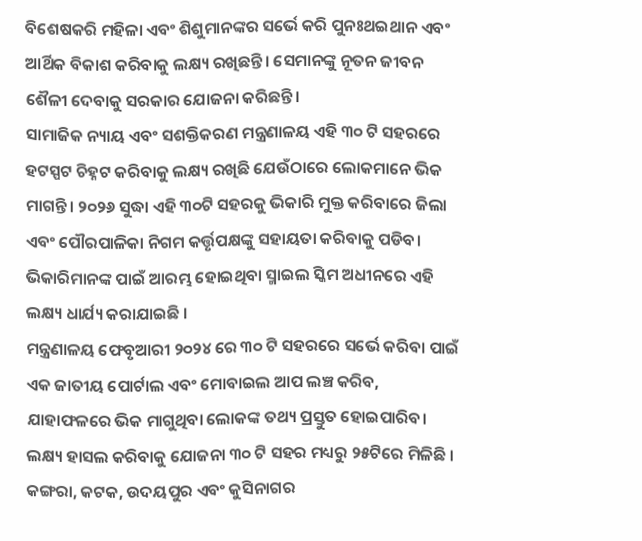ବିଶେଷକରି ମହିଳା ଏବଂ ଶିଶୁମାନଙ୍କର ସର୍ଭେ କରି ପୁନଃଥଇଥାନ ଏବଂ ଆର୍ଥିକ ବିକାଶ କରିବାକୁ ଲକ୍ଷ୍ୟ ରଖିଛନ୍ତି। ସେମାନଙ୍କୁ ନୂତନ ଜୀବନ ଶୈଳୀ ଦେବାକୁ ସରକାର ଯୋଜନା କରିଛନ୍ତି।
ସାମାଜିକ ନ୍ୟାୟ ଏବଂ ସଶକ୍ତିକରଣ ମନ୍ତ୍ରଣାଳୟ ଏହି ୩୦ ଟି ସହରରେ ହଟସ୍ପଟ ଚିହ୍ନଟ କରିବାକୁ ଲକ୍ଷ୍ୟ ରଖିଛି ଯେଉଁଠାରେ ଲୋକମାନେ ଭିକ ମାଗନ୍ତି। ୨୦୨୬ ସୁଦ୍ଧା ଏହି ୩୦ଟି ସହରକୁ ଭିକାରି ମୁକ୍ତ କରିବାରେ ଜିଲା ଏବଂ ପୌରପାଳିକା ନିଗମ କର୍ତ୍ତୃପକ୍ଷଙ୍କୁ ସହାୟତା କରିବାକୁ ପଡିବ। ଭିକାରିମାନଙ୍କ ପାଇଁ ଆରମ୍ଭ ହୋଇଥିବା ସ୍ମାଇଲ ସ୍କିମ ଅଧୀନରେ ଏହି ଲକ୍ଷ୍ୟ ଧାର୍ଯ୍ୟ କରାଯାଇଛି ।
ମନ୍ତ୍ରଣାଳୟ ଫେବୃଆରୀ ୨୦୨୪ ରେ ୩୦ ଟି ସହରରେ ସର୍ଭେ କରିବା ପାଇଁ ଏକ ଜାତୀୟ ପୋର୍ଟାଲ ଏବଂ ମୋବାଇଲ ଆପ ଲଞ୍ଚ କରିବ, ଯାହାଫଳରେ ଭିକ ମାଗୁଥିବା ଲୋକଙ୍କ ତଥ୍ୟ ପ୍ରସ୍ତୁତ ହୋଇପାରିବ। ଲକ୍ଷ୍ୟ ହାସଲ କରିବାକୁ ଯୋଜନା ୩୦ ଟି ସହର ମଧ୍ୟରୁ ୨୫ଟିରେ ମିଳିଛି ।
କଙ୍ଗରା, କଟକ, ଉଦୟପୁର ଏବଂ କୁସିନାଗର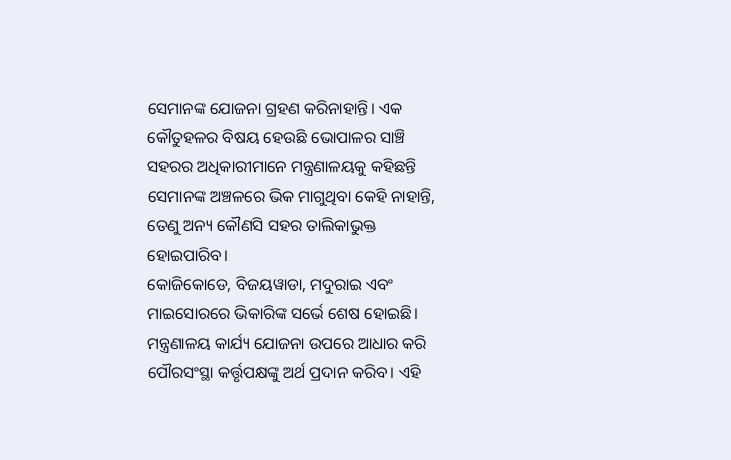ସେମାନଙ୍କ ଯୋଜନା ଗ୍ରହଣ କରିନାହାନ୍ତି। ଏକ କୌତୁହଳର ବିଷୟ ହେଉଛି ଭୋପାଳର ସାଞ୍ଚି ସହରର ଅଧିକାରୀମାନେ ମନ୍ତ୍ରଣାଳୟକୁ କହିଛନ୍ତି ସେମାନଙ୍କ ଅଞ୍ଚଳରେ ଭିକ ମାଗୁଥିବା କେହି ନାହାନ୍ତି, ତେଣୁ ଅନ୍ୟ କୌଣସି ସହର ତାଲିକାଭୁକ୍ତ ହୋଇପାରିବ।
କୋଜିକୋଡେ, ବିଜୟୱାଡା, ମଦୁରାଇ ଏବଂ ମାଇସୋରରେ ଭିକାରିଙ୍କ ସର୍ଭେ ଶେଷ ହୋଇଛି। ମନ୍ତ୍ରଣାଳୟ କାର୍ଯ୍ୟ ଯୋଜନା ଉପରେ ଆଧାର କରି ପୌରସଂସ୍ଥା କର୍ତ୍ତୃପକ୍ଷଙ୍କୁ ଅର୍ଥ ପ୍ରଦାନ କରିବ। ଏହି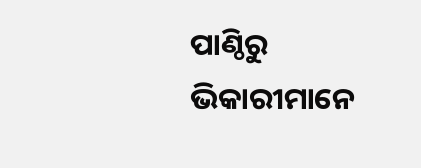ପାଣ୍ଠିରୁ ଭିକାରୀମାନେ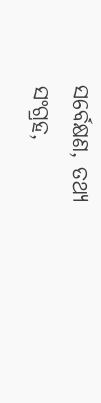ସର୍ବେକ୍ଷଣ, ତଥ୍ୟ ସଂଗ୍ରହ,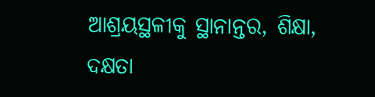ଆଶ୍ରୟସ୍ଥଳୀକୁ ସ୍ଥାନାନ୍ତର, ଶିକ୍ଷା, ଦକ୍ଷତା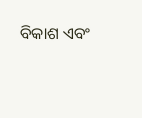ବିକାଶ ଏବଂ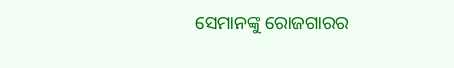ସେମାନଙ୍କୁ ରୋଜଗାରର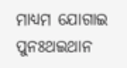ମାଧ୍ୟମ ଯୋଗାଇ ପୁନଃଥଇଥାନ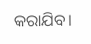କରାଯିବ।